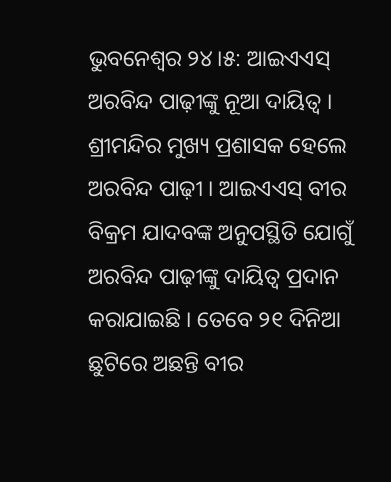ଭୁବନେଶ୍ବର ୨୪।୫: ଆଇଏଏସ୍ ଅରବିନ୍ଦ ପାଢ଼ୀଙ୍କୁ ନୂଆ ଦାୟିତ୍ବ । ଶ୍ରୀମନ୍ଦିର ମୁଖ୍ୟ ପ୍ରଶାସକ ହେଲେ ଅରବିନ୍ଦ ପାଢ଼ୀ । ଆଇଏଏସ୍ ବୀର ବିକ୍ରମ ଯାଦବଙ୍କ ଅନୁପସ୍ଥିତି ଯୋଗୁଁ ଅରବିନ୍ଦ ପାଢ଼ୀଙ୍କୁ ଦାୟିତ୍ବ ପ୍ରଦାନ କରାଯାଇଛି । ତେବେ ୨୧ ଦିନିଆ ଛୁଟିରେ ଅଛନ୍ତି ବୀର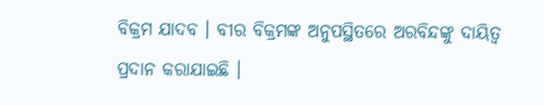ବିକ୍ରମ ଯାଦବ । ବୀର ବିକ୍ରମଙ୍କ ଅନୁପସ୍ଥିତରେ ଅରବିନ୍ଦଙ୍କୁ ଦାୟିତ୍ବ ପ୍ରଦାନ କରାଯାଇଛି ।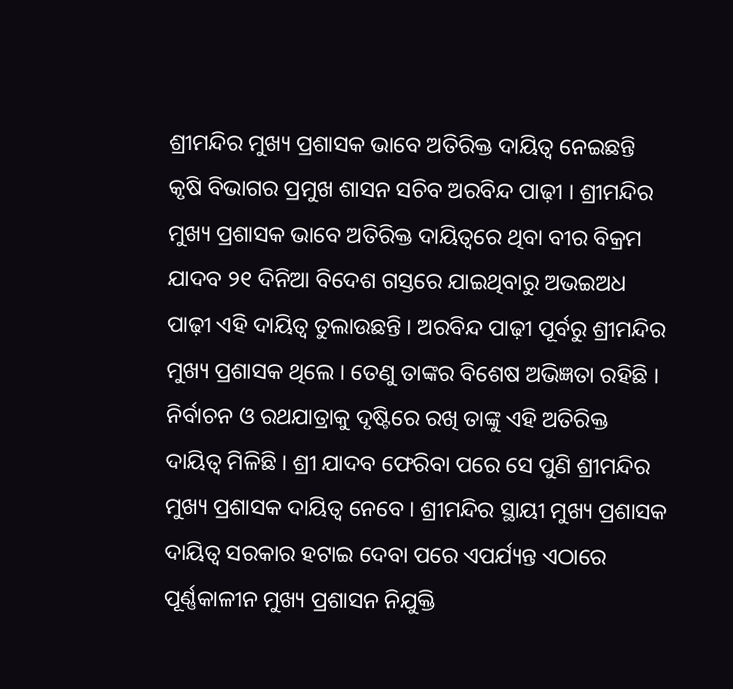ଶ୍ରୀମନ୍ଦିର ମୁଖ୍ୟ ପ୍ରଶାସକ ଭାବେ ଅତିରିକ୍ତ ଦାୟିତ୍ୱ ନେଇଛନ୍ତି କୃଷି ବିଭାଗର ପ୍ରମୁଖ ଶାସନ ସଚିବ ଅରବିନ୍ଦ ପାଢ଼ୀ । ଶ୍ରୀମନ୍ଦିର ମୁଖ୍ୟ ପ୍ରଶାସକ ଭାବେ ଅତିରିକ୍ତ ଦାୟିତ୍ୱରେ ଥିବା ବୀର ବିକ୍ରମ ଯାଦବ ୨୧ ଦିନିଆ ବିଦେଶ ଗସ୍ତରେ ଯାଇଥିବାରୁ ଅଭଇଅଧ ପାଢ଼ୀ ଏହି ଦାୟିତ୍ୱ ତୁଲାଉଛନ୍ତି । ଅରବିନ୍ଦ ପାଢ଼ୀ ପୂର୍ବରୁ ଶ୍ରୀମନ୍ଦିର ମୁଖ୍ୟ ପ୍ରଶାସକ ଥିଲେ । ତେଣୁ ତାଙ୍କର ବିଶେଷ ଅଭିଜ୍ଞତା ରହିଛି । ନିର୍ବାଚନ ଓ ରଥଯାତ୍ରାକୁ ଦୃଷ୍ଟିରେ ରଖି ତାଙ୍କୁ ଏହି ଅତିରିକ୍ତ ଦାୟିତ୍ୱ ମିଳିଛି । ଶ୍ରୀ ଯାଦବ ଫେରିବା ପରେ ସେ ପୁଣି ଶ୍ରୀମନ୍ଦିର ମୁଖ୍ୟ ପ୍ରଶାସକ ଦାୟିତ୍ୱ ନେବେ । ଶ୍ରୀମନ୍ଦିର ସ୍ଥାୟୀ ମୁଖ୍ୟ ପ୍ରଶାସକ ଦାୟିତ୍ୱ ସରକାର ହଟାଇ ଦେବା ପରେ ଏପର୍ଯ୍ୟନ୍ତ ଏଠାରେ ପୂର୍ଣ୍ଣକାଳୀନ ମୁଖ୍ୟ ପ୍ରଶାସନ ନିଯୁକ୍ତି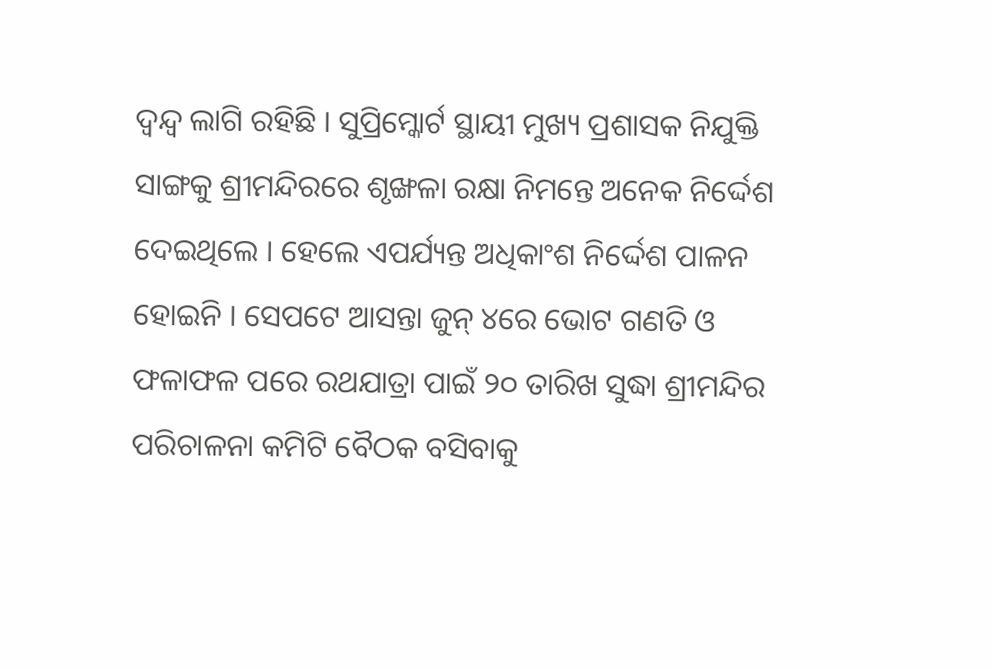ଦ୍ୱନ୍ଦ୍ୱ ଲାଗି ରହିଛି । ସୁପ୍ରିମ୍କୋର୍ଟ ସ୍ଥାୟୀ ମୁଖ୍ୟ ପ୍ରଶାସକ ନିଯୁକ୍ତି ସାଙ୍ଗକୁ ଶ୍ରୀମନ୍ଦିରରେ ଶୃଙ୍ଖଳା ରକ୍ଷା ନିମନ୍ତେ ଅନେକ ନିର୍ଦ୍ଦେଶ ଦେଇଥିଲେ । ହେଲେ ଏପର୍ଯ୍ୟନ୍ତ ଅଧିକାଂଶ ନିର୍ଦ୍ଦେଶ ପାଳନ ହୋଇନି । ସେପଟେ ଆସନ୍ତା ଜୁନ୍ ୪ରେ ଭୋଟ ଗଣତି ଓ ଫଳାଫଳ ପରେ ରଥଯାତ୍ରା ପାଇଁ ୨୦ ତାରିଖ ସୁଦ୍ଧା ଶ୍ରୀମନ୍ଦିର ପରିଚାଳନା କମିଟି ବୈଠକ ବସିବାକୁ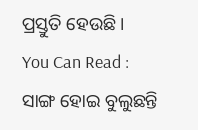ପ୍ରସ୍ତୁତି ହେଉଛି ।
You Can Read :
ସାଙ୍ଗ ହୋଇ ବୁଲୁଛନ୍ତି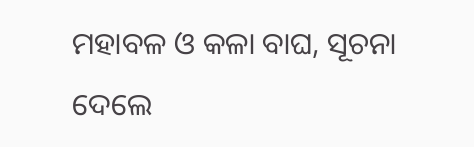ମହାବଳ ଓ କଳା ବାଘ, ସୂଚନା ଦେଲେ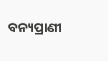ବନ୍ୟପ୍ରାଣୀ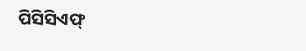ପିସିସିଏଫ୍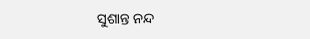ସୁଶାନ୍ତ ନନ୍ଦ